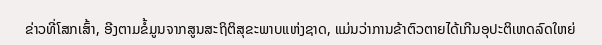ຂ່າວທີ່ໂສກເສົ້າ, ອີງຕາມຂໍ້ມູນຈາກສູນສະຖິຕິສຸຂະພາບແຫ່ງຊາດ, ແມ່ນວ່າການຂ້າຕົວຕາຍໄດ້ເກີນອຸປະຕິເຫດລົດໃຫຍ່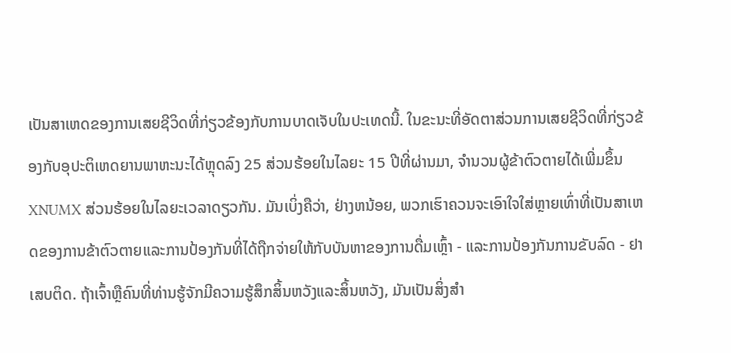ເປັນສາເຫດຂອງການເສຍຊີວິດທີ່ກ່ຽວຂ້ອງກັບການບາດເຈັບໃນປະເທດນີ້. ໃນຂະນະທີ່ອັດຕາສ່ວນການເສຍຊີວິດທີ່ກ່ຽວຂ້ອງກັບອຸປະຕິເຫດຍານພາຫະນະໄດ້ຫຼຸດລົງ 25 ສ່ວນຮ້ອຍໃນໄລຍະ 15 ປີທີ່ຜ່ານມາ, ຈໍານວນຜູ້ຂ້າຕົວຕາຍໄດ້ເພີ່ມຂຶ້ນ XNUMX ສ່ວນຮ້ອຍໃນໄລຍະເວລາດຽວກັນ. ມັນເບິ່ງຄືວ່າ, ຢ່າງຫນ້ອຍ, ພວກເຮົາຄວນຈະເອົາໃຈໃສ່ຫຼາຍເທົ່າທີ່ເປັນສາເຫດຂອງການຂ້າຕົວຕາຍແລະການປ້ອງກັນທີ່ໄດ້ຖືກຈ່າຍໃຫ້ກັບບັນຫາຂອງການດື່ມເຫຼົ້າ - ແລະການປ້ອງກັນການຂັບລົດ - ຢາເສບຕິດ. ຖ້າເຈົ້າຫຼືຄົນທີ່ທ່ານຮູ້ຈັກມີຄວາມຮູ້ສຶກສິ້ນຫວັງແລະສິ້ນຫວັງ, ມັນເປັນສິ່ງສໍາ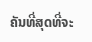ຄັນທີ່ສຸດທີ່ຈະ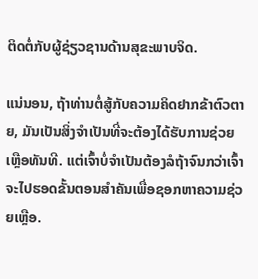ຕິດຕໍ່ກັບຜູ້ຊ່ຽວຊານດ້ານສຸຂະພາບຈິດ.

ແນ່ນອນ, ຖ້າທ່ານຕໍ່ສູ້ກັບຄວາມຄິດຢາກຂ້າຕົວຕາຍ, ມັນເປັນສິ່ງຈໍາເປັນທີ່ຈະຕ້ອງໄດ້ຮັບການຊ່ວຍເຫຼືອທັນທີ. ແຕ່ເຈົ້າບໍ່ຈຳເປັນຕ້ອງລໍຖ້າຈົນກວ່າເຈົ້າຈະໄປຮອດຂັ້ນຕອນສຳຄັນເພື່ອຊອກຫາຄວາມຊ່ວຍເຫຼືອ.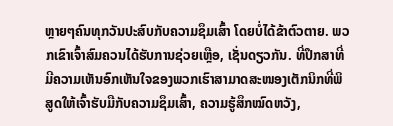ຫຼາຍໆຄົນທຸກວັນປະສົບກັບຄວາມຊຶມເສົ້າ ໂດຍບໍ່ໄດ້ຂ້າຕົວຕາຍ. ພວກເຂົາເຈົ້າສົມຄວນໄດ້ຮັບການຊ່ວຍເຫຼືອ, ເຊັ່ນດຽວກັນ. ທີ່ປຶກສາທີ່ມີຄວາມເຫັນອົກເຫັນໃຈຂອງພວກເຮົາສາມາດສະໜອງເຕັກນິກທີ່ພິສູດໃຫ້ເຈົ້າຮັບມືກັບຄວາມຊຶມເສົ້າ, ຄວາມຮູ້ສຶກໝົດຫວັງ,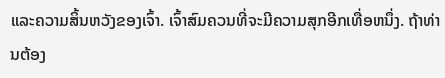ແລະຄວາມສິ້ນຫວັງຂອງເຈົ້າ. ເຈົ້າສົມຄວນທີ່ຈະມີຄວາມສຸກອີກເທື່ອຫນຶ່ງ. ຖ້າທ່ານຕ້ອງ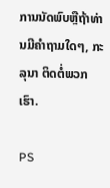ການນັດພົບຫຼືຖ້າທ່ານມີຄໍາຖາມໃດໆ, ກະລຸນາ ຕິດຕໍ່ພວກເຮົາ.

PS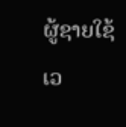ຜູ້ຊາຍໃຊ້ເວ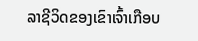ລາຊີວິດຂອງເຂົາເຈົ້າເກືອບ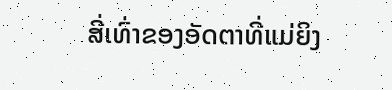ສີ່ເທົ່າຂອງອັດຕາທີ່ແມ່ຍິງ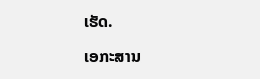ເຮັດ.

ເອກະສານ